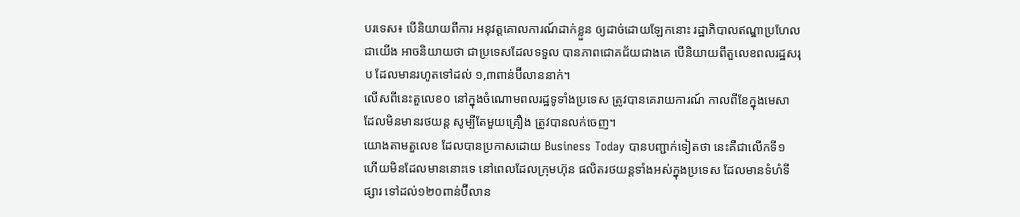បរទេស៖ បើនិយាយពីការ អនុវត្តគោលការណ៍ដាក់ខ្លួន ឲ្យដាច់ដោយឡែកនោះ រដ្ឋាភិបាលឥណ្ឌាប្រហែលជាយើង អាចនិយាយថា ជាប្រទេសដែលទទួល បានភាពជោគជ័យជាងគេ បើនិយាយពីតួលេខពលរដ្ឋសរុប ដែលមានរហូតទៅដល់ ១,៣ពាន់ប៊ីលាននាក់។
លើសពីនេះតួលេខ០ នៅក្នុងចំណោមពលរដ្ឋទូទាំងប្រទេស ត្រូវបានគេរាយការណ៍ កាលពីខែក្នុងមេសា ដែលមិនមានរថយន្ត សូម្បីតែមួយគ្រឿង ត្រូវបានលក់ចេញ។
យោងតាមតួលេខ ដែលបានប្រកាសដោយ Business Today បានបញ្ជាក់ទៀតថា នេះគឺជាលើកទី១ ហើយមិនដែលមាននោះទេ នៅពេលដែលក្រុមហ៊ុន ផលិតរថយន្តទាំងអស់ក្នុងប្រទេស ដែលមានទំហំទីផ្សារ ទៅដល់១២០ពាន់ប៊ីលាន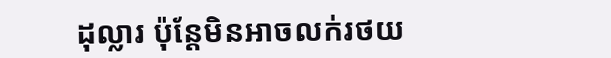ដុល្លារ ប៉ុន្តែមិនអាចលក់រថយ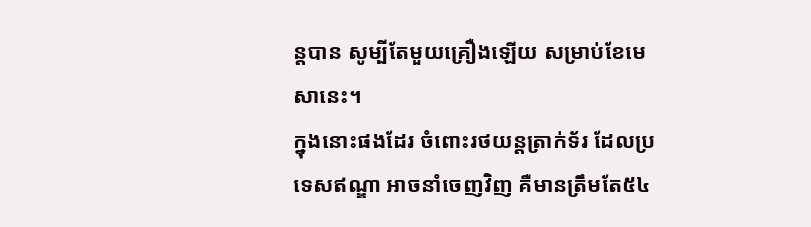ន្តបាន សូម្បីតែមួយគ្រឿងឡើយ សម្រាប់ខែមេសានេះ។
ក្នុងនោះផងដែរ ចំពោះរថយន្តត្រាក់ទ័រ ដែលប្រទេសឥណ្ឌា អាចនាំចេញវិញ គឺមានត្រឹមតែ៥៤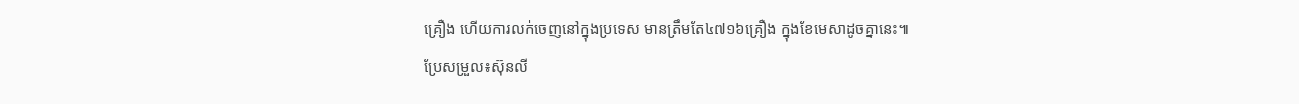គ្រឿង ហើយការលក់ចេញនៅក្នុងប្រទេស មានត្រឹមតែ៤៧១៦គ្រឿង ក្នុងខែមេសាដូចគ្នានេះ៕
ប្រែសម្រួល៖ស៊ុនលី